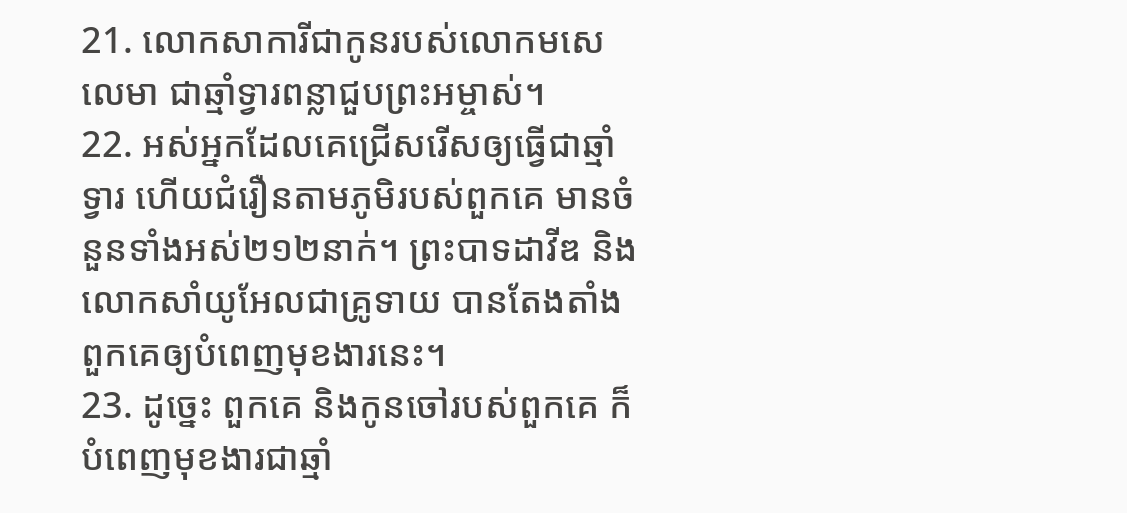21. លោកសាការីជាកូនរបស់លោកមសេលេមា ជាឆ្មាំទ្វារពន្លាជួបព្រះអម្ចាស់។
22. អស់អ្នកដែលគេជ្រើសរើសឲ្យធ្វើជាឆ្មាំទ្វារ ហើយជំរឿនតាមភូមិរបស់ពួកគេ មានចំនួនទាំងអស់២១២នាក់។ ព្រះបាទដាវីឌ និងលោកសាំយូអែលជាគ្រូទាយ បានតែងតាំងពួកគេឲ្យបំពេញមុខងារនេះ។
23. ដូច្នេះ ពួកគេ និងកូនចៅរបស់ពួកគេ ក៏បំពេញមុខងារជាឆ្មាំ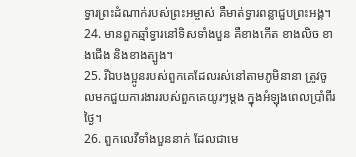ទ្វារព្រះដំណាក់របស់ព្រះអម្ចាស់ គឺមាត់ទ្វារពន្លាជួបព្រះអង្គ។
24. មានពួកឆ្មាំទ្វារនៅទិសទាំងបួន គឺខាងកើត ខាងលិច ខាងជើង និងខាងត្បូង។
25. រីឯបងប្អូនរបស់ពួកគេដែលរស់នៅតាមភូមិនានា ត្រូវចូលមកជួយការងាររបស់ពួកគេយូរៗម្ដង ក្នុងអំឡុងពេលប្រាំពីរថ្ងៃ។
26. ពួកលេវីទាំងបួននាក់ ដែលជាមេ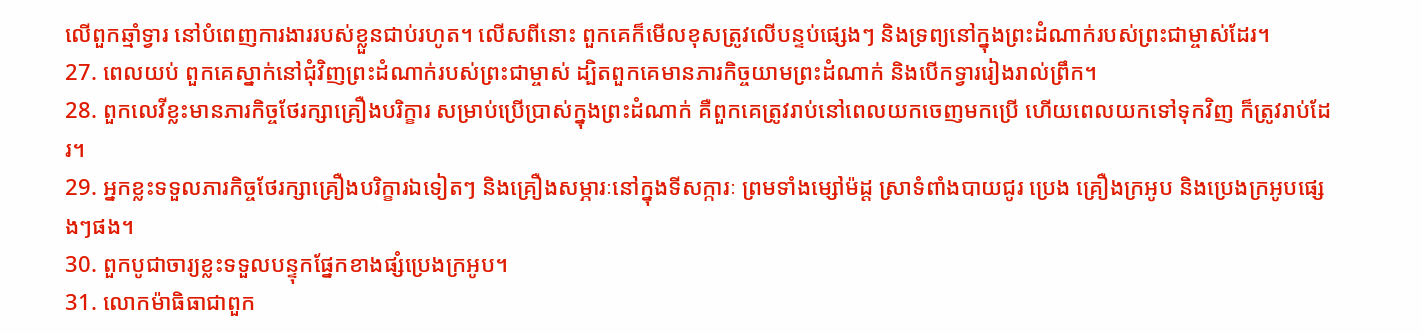លើពួកឆ្មាំទ្វារ នៅបំពេញការងាររបស់ខ្លួនជាប់រហូត។ លើសពីនោះ ពួកគេក៏មើលខុសត្រូវលើបន្ទប់ផ្សេងៗ និងទ្រព្យនៅក្នុងព្រះដំណាក់របស់ព្រះជាម្ចាស់ដែរ។
27. ពេលយប់ ពួកគេស្នាក់នៅជុំវិញព្រះដំណាក់របស់ព្រះជាម្ចាស់ ដ្បិតពួកគេមានភារកិច្ចយាមព្រះដំណាក់ និងបើកទ្វាររៀងរាល់ព្រឹក។
28. ពួកលេវីខ្លះមានភារកិច្ចថែរក្សាគ្រឿងបរិក្ខារ សម្រាប់ប្រើប្រាស់ក្នុងព្រះដំណាក់ គឺពួកគេត្រូវរាប់នៅពេលយកចេញមកប្រើ ហើយពេលយកទៅទុកវិញ ក៏ត្រូវរាប់ដែរ។
29. អ្នកខ្លះទទួលភារកិច្ចថែរក្សាគ្រឿងបរិក្ខារឯទៀតៗ និងគ្រឿងសម្ភារៈនៅក្នុងទីសក្ការៈ ព្រមទាំងម្សៅម៉ដ្ត ស្រាទំពាំងបាយជូរ ប្រេង គ្រឿងក្រអូប និងប្រេងក្រអូបផ្សេងៗផង។
30. ពួកបូជាចារ្យខ្លះទទួលបន្ទុកផ្នែកខាងផ្សំប្រេងក្រអូប។
31. លោកម៉ាធិធាជាពួក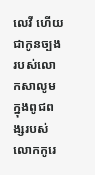លេវី ហើយជាកូនច្បងរបស់លោកសាលូម ក្នុងពូជពង្សរបស់លោកកូរេ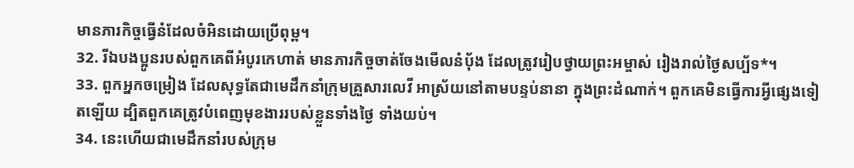មានភារកិច្ចធ្វើនំដែលចំអិនដោយប្រើពុម្ព។
32. រីឯបងប្អូនរបស់ពួកគេពីអំបូរកេហាត់ មានភារកិច្ចចាត់ចែងមើលនំបុ័ង ដែលត្រូវរៀបថ្វាយព្រះអម្ចាស់ រៀងរាល់ថ្ងៃសប្ប័ទ*។
33. ពួកអ្នកចម្រៀង ដែលសុទ្ធតែជាមេដឹកនាំក្រុមគ្រួសារលេវី អាស្រ័យនៅតាមបន្ទប់នានា ក្នុងព្រះដំណាក់។ ពួកគេមិនធ្វើការអ្វីផ្សេងទៀតឡើយ ដ្បិតពួកគេត្រូវបំពេញមុខងាររបស់ខ្លួនទាំងថ្ងៃ ទាំងយប់។
34. នេះហើយជាមេដឹកនាំរបស់ក្រុម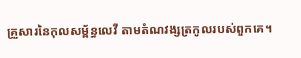គ្រួសារនៃកុលសម្ព័ន្ធលេវី តាមតំណវង្សត្រកូលរបស់ពួកគេ។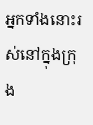អ្នកទាំងនោះរស់នៅក្នុងក្រុង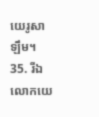យេរូសាឡឹម។
35. រីឯលោកយេ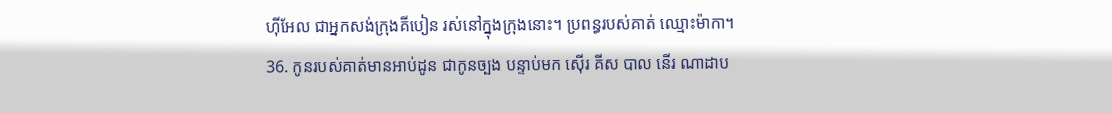ហ៊ីអែល ជាអ្នកសង់ក្រុងគីបៀន រស់នៅក្នុងក្រុងនោះ។ ប្រពន្ធរបស់គាត់ ឈ្មោះម៉ាកា។
36. កូនរបស់គាត់មានអាប់ដូន ជាកូនច្បង បន្ទាប់មក ស៊ើរ គីស បាល នើរ ណាដាប